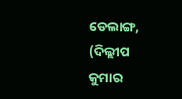ଡେଲାଙ୍ଗ, (ଦିଲ୍ଲୀପ କୁମାର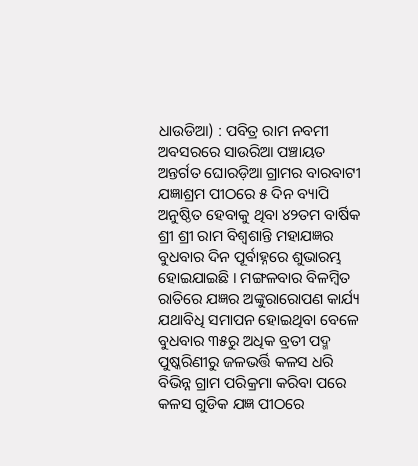ଧାଉଡିଆ) : ପବିତ୍ର ରାମ ନବମୀ ଅବସରରେ ସାଉରିଆ ପଞ୍ଚାୟତ ଅନ୍ତର୍ଗତ ଘୋରଡ଼ିଆ ଗ୍ରାମର ବାରବାଟୀ ଯଜ୍ଞାଶ୍ରମ ପୀଠରେ ୫ ଦିନ ବ୍ୟାପି ଅନୁଷ୍ଠିତ ହେବାକୁ ଥିବା ୪୨ତମ ବାର୍ଷିକ ଶ୍ରୀ ଶ୍ରୀ ରାମ ବିଶ୍ଵଶାନ୍ତି ମହାଯଜ୍ଞର ବୁଧବାର ଦିନ ପୂର୍ବାହ୍ନରେ ଶୁଭାରମ୍ଭ ହୋଇଯାଇଛି । ମଙ୍ଗଳବାର ବିଳମ୍ବିତ ରାତିରେ ଯଜ୍ଞର ଅଙ୍କୁରାରୋପଣ କାର୍ଯ୍ୟ ଯଥାବିଧି ସମାପନ ହୋଇଥିବା ବେଳେ ବୁଧବାର ୩୫ରୁ ଅଧିକ ବ୍ରତୀ ପଦ୍ମ ପୁଷ୍କରିଣୀରୁ ଜଳଭର୍ତ୍ତି କଳସ ଧରି ବିଭିନ୍ନ ଗ୍ରାମ ପରିକ୍ରମା କରିବା ପରେ କଳସ ଗୁଡିକ ଯଜ୍ଞ ପୀଠରେ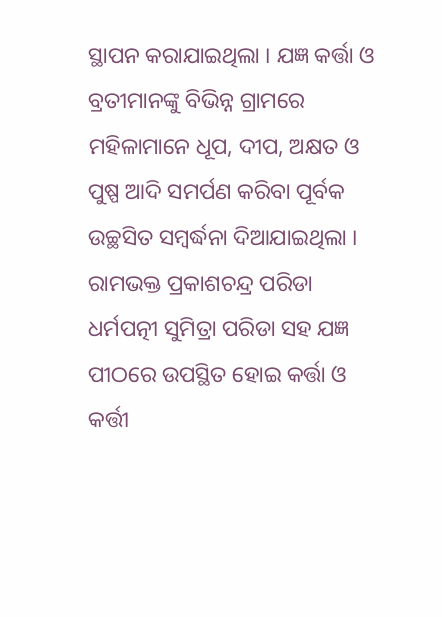ସ୍ଥାପନ କରାଯାଇଥିଲା । ଯଜ୍ଞ କର୍ତ୍ତା ଓ ବ୍ରତୀମାନଙ୍କୁ ବିଭିନ୍ନ ଗ୍ରାମରେ ମହିଳାମାନେ ଧୂପ, ଦୀପ, ଅକ୍ଷତ ଓ ପୁଷ୍ପ ଆଦି ସମର୍ପଣ କରିବା ପୂର୍ବକ ଉଚ୍ଛସିତ ସମ୍ବର୍ଦ୍ଧନା ଦିଆଯାଇଥିଲା । ରାମଭକ୍ତ ପ୍ରକାଶଚନ୍ଦ୍ର ପରିଡା ଧର୍ମପତ୍ନୀ ସୁମିତ୍ରା ପରିଡା ସହ ଯଜ୍ଞ ପୀଠରେ ଉପସ୍ଥିତ ହୋଇ କର୍ତ୍ତା ଓ କର୍ତ୍ତୀ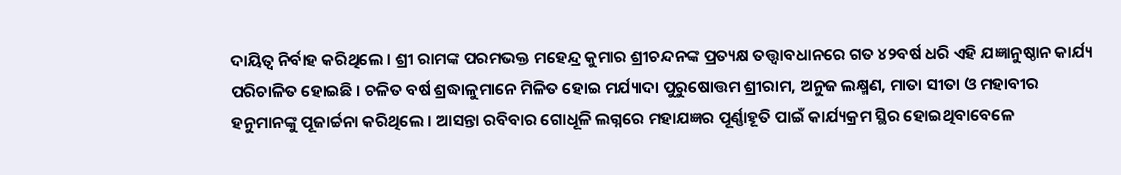ଦାୟିତ୍ୱ ନିର୍ବାହ କରିଥିଲେ । ଶ୍ରୀ ରାମଙ୍କ ପରମଭକ୍ତ ମହେନ୍ଦ୍ର କୁମାର ଶ୍ରୀଚନ୍ଦନଙ୍କ ପ୍ରତ୍ୟକ୍ଷ ତତ୍ତ୍ୱାବଧାନରେ ଗତ ୪୨ବର୍ଷ ଧରି ଏହି ଯଜ୍ଞାନୁଷ୍ଠାନ କାର୍ଯ୍ୟ ପରିଚାଳିତ ହୋଇଛି । ଚଳିତ ବର୍ଷ ଶ୍ରଦ୍ଧାଳୁମାନେ ମିଳିତ ହୋଇ ମର୍ଯ୍ୟାଦା ପୁରୁଷୋତ୍ତମ ଶ୍ରୀରାମ, ଅନୁଜ ଲକ୍ଷ୍ମଣ, ମାତା ସୀତା ଓ ମହାବୀର ହନୁମାନଙ୍କୁ ପୂଜାର୍ଚ୍ଚନା କରିଥିଲେ । ଆସନ୍ତା ରବିବାର ଗୋଧୂଳି ଲଗ୍ନରେ ମହାଯଜ୍ଞର ପୂର୍ଣ୍ଣାହୂତି ପାଇଁ କାର୍ଯ୍ୟକ୍ରମ ସ୍ଥିର ହୋଇଥିବାବେଳେ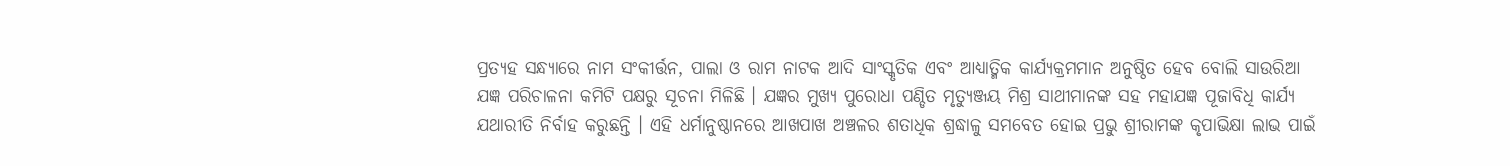ପ୍ରତ୍ୟହ ସନ୍ଧ୍ୟାରେ ନାମ ସଂକୀର୍ତ୍ତନ, ପାଲା ଓ ରାମ ନାଟକ ଆଦି ସାଂସ୍କୃତିକ ଏବଂ ଆଧ୍ୟାତ୍ମିକ କାର୍ଯ୍ୟକ୍ରମମାନ ଅନୁଷ୍ଠିତ ହେବ ବୋଲି ସାଉରିଆ ଯଜ୍ଞ ପରିଚାଳନା କମିଟି ପକ୍ଷରୁ ସୂଚନା ମିଳିଛି । ଯଜ୍ଞର ମୁଖ୍ୟ ପୁରୋଧା ପଣ୍ଡିତ ମୃତ୍ୟୁଞ୍ଜୟ ମିଶ୍ର ସାଥୀମାନଙ୍କ ସହ ମହାଯଜ୍ଞ ପୂଜାବିଧି କାର୍ଯ୍ୟ ଯଥାରୀତି ନିର୍ବାହ କରୁଛନ୍ତି । ଏହି ଧର୍ମାନୁଷ୍ଠାନରେ ଆଖପାଖ ଅଞ୍ଚଳର ଶତାଧିକ ଶ୍ରଦ୍ଧାଳୁ ସମବେତ ହୋଇ ପ୍ରଭୁ ଶ୍ରୀରାମଙ୍କ କୃପାଭିକ୍ଷା ଲାଭ ପାଇଁ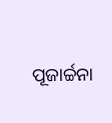ପୂଜାର୍ଚ୍ଚନା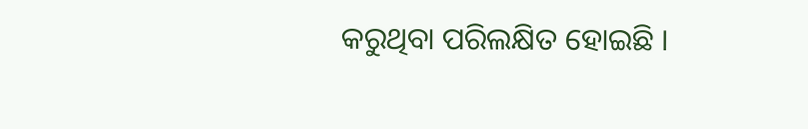କରୁଥିବା ପରିଲକ୍ଷିତ ହୋଇଛି ।